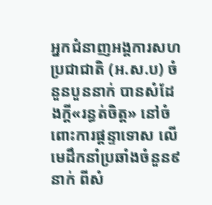អ្នកជំនាញអង្គការសហប្រជាជាតិ (អ.ស.ប) ចំនួនបួននាក់ បានសំដែងក្ដី«រន្ធត់ចិត្ត» នៅចំពោះការផ្ដន្ទាទោស លើមេដឹកនាំប្រឆាំងចំនួន៩នាក់ ពីសំ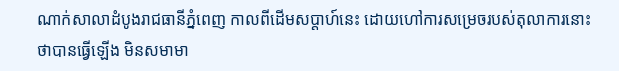ណាក់សាលាដំបូងរាជធានីភ្នំពេញ កាលពីដើមសប្ដាហ៍នេះ ដោយហៅការសម្រេចរបស់តុលាការនោះ ថាបានធ្វើឡើង មិនសមាមា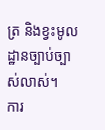ត្រ និងខ្វះមូលដ្ឋានច្បាប់ច្បាស់លាស់។
ការ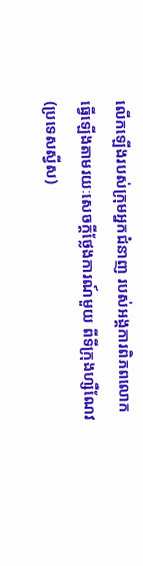លើកឡើងរបស់ក្រុមអ្នកជំនាញ របស់អង្គការពិភពលោក ធ្វើឡើងតាមរយៈសេចក្ដីថ្លែងការណ៍មួយ ពីទីក្រុងហ្សឺណែវ (ប្រទេសស្វីស)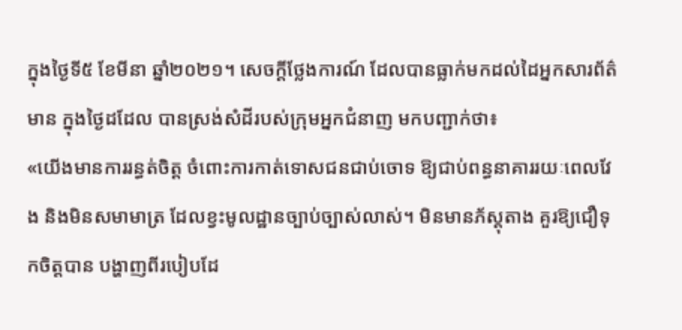ក្នុងថ្ងៃទី៥ ខែមីនា ឆ្នាំ២០២១។ សេចក្ដីថ្លែងការណ៍ ដែលបានធ្លាក់មកដល់ដៃអ្នកសារព័ត៌មាន ក្នុងថ្ងៃដដែល បានស្រង់សំដីរបស់ក្រុមអ្នកជំនាញ មកបញ្ជាក់ថា៖
«យើងមានការរន្ធត់ចិត្ត ចំពោះការកាត់ទោសជនជាប់ចោទ ឱ្យជាប់ពន្ធនាគាររយៈពេលវែង និងមិនសមាមាត្រ ដែលខ្វះមូលដ្ឋានច្បាប់ច្បាស់លាស់។ មិនមានភ័ស្តុតាង គួរឱ្យជឿទុកចិត្តបាន បង្ហាញពីរបៀបដែ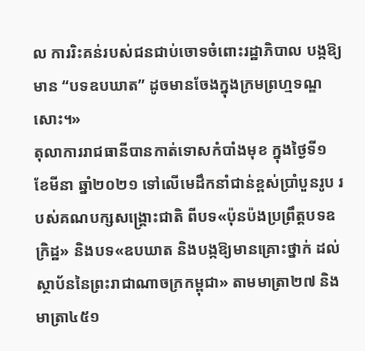ល ការរិះគន់របស់ជនជាប់ចោទចំពោះរដ្ឋាភិបាល បង្កឱ្យមាន “បទឧបឃាត” ដូចមានចែងក្នុងក្រមព្រហ្មទណ្ឌសោះ។»
តុលាការរាជធានីបានកាត់ទោសកំបាំងមុខ ក្នុងថ្ងៃទី១ ខែមីនា ឆ្នាំ២០២១ ទៅលើមេដឹកនាំជាន់ខ្ពស់ប្រាំបួនរូប របស់គណបក្សសង្គ្រោះជាតិ ពីបទ«ប៉ុនប៉ងប្រព្រឹត្តបទឧក្រិដ្ឋ» និងបទ«ឧបឃាត និងបង្កឱ្យមានគ្រោះថ្នាក់ ដល់ស្ថាប័ននៃព្រះរាជាណាចក្រកម្ពុជា» តាមមាត្រា២៧ និងមាត្រា៤៥១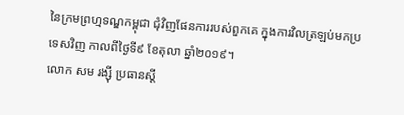នៃក្រមព្រហ្មទណ្ឌកម្ពុជា ជុំវិញផែនការរបស់ពួកគេ ក្នុងការវិលត្រឡប់មកប្រទេសវិញ កាលពីថ្ងៃទី៩ ខែតុលា ឆ្នាំ២០១៩។
លោក សម រង្ស៊ី ប្រធានស្ដី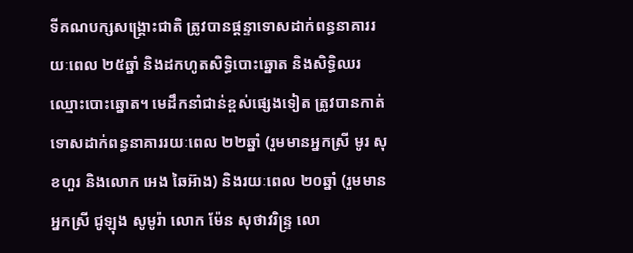ទីគណបក្សសង្គ្រោះជាតិ ត្រូវបានផ្តន្ទាទោសដាក់ពន្ធនាគាររយៈពេល ២៥ឆ្នាំ និងដកហូតសិទ្ធិបោះឆ្នោត និងសិទ្ធិឈរឈ្មោះបោះឆ្នោត។ មេដឹកនាំជាន់ខ្ពស់ផ្សេងទៀត ត្រូវបានកាត់ទោសដាក់ពន្ធនាគាររយៈពេល ២២ឆ្នាំ (រួមមានអ្នកស្រី មូរ សុខហួរ និងលោក អេង ឆៃអ៊ាង) និងរយៈពេល ២០ឆ្នាំ (រួមមានអ្នកស្រី ជូឡុង សូមូរ៉ា លោក ម៉ែន សុថាវរិន្ទ្រ លោ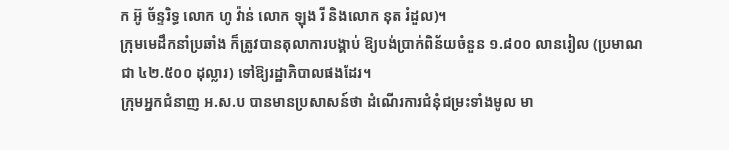ក អ៊ូ ច័ន្ទរិទ្ធ លោក ហូ វ៉ាន់ លោក ឡុង រី និងលោក នុត រំដួល)។
ក្រុមមេដឹកនាំប្រឆាំង ក៏ត្រូវបានតុលាការបង្គាប់ ឱ្យបង់ប្រាក់ពិន័យចំនួន ១.៨០០ លានរៀល (ប្រមាណជា ៤២.៥០០ ដុល្លារ) ទៅឱ្យរដ្ឋាភិបាលផងដែរ។
ក្រុមអ្នកជំនាញ អ.ស.ប បានមានប្រសាសន៍ថា ដំណើរការជំនុំជម្រះទាំងមូល មា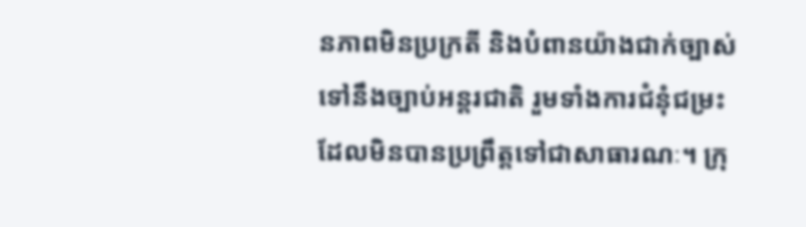នភាពមិនប្រក្រតី និងបំពានយ៉ាងជាក់ច្បាស់ ទៅនឹងច្បាប់អន្តរជាតិ រួមទាំងការជំនុំជម្រះ ដែលមិនបានប្រព្រឹត្តទៅជាសាធារណៈ។ ក្រុ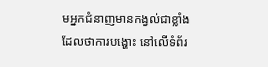មអ្នកជំនាញមានកង្វល់ជាខ្លាំង ដែលថាការបង្ហោះ នៅលើទំព័រ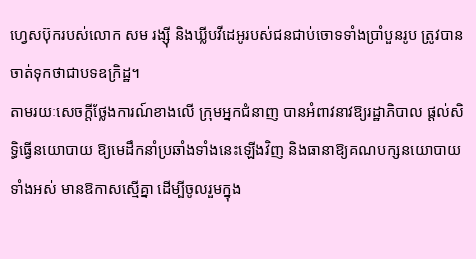ហ្វេសប៊ុករបស់លោក សម រង្ស៊ី និងឃ្លីបវីដេអូរបស់ជនជាប់ចោទទាំងប្រាំបួនរូប ត្រូវបានចាត់ទុកថាជាបទឧក្រិដ្ឋ។
តាមរយៈសេចក្ដីថ្លែងការណ៍ខាងលើ ក្រុមអ្នកជំនាញ បានអំពាវនាវឱ្យរដ្ឋាភិបាល ផ្តល់សិទ្ធិធ្វើនយោបាយ ឱ្យមេដឹកនាំប្រឆាំងទាំងនេះឡើងវិញ និងធានាឱ្យគណបក្សនយោបាយទាំងអស់ មានឱកាសស្មើគ្នា ដើម្បីចូលរួមក្នុង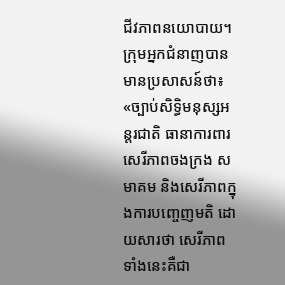ជីវភាពនយោបាយ។ ក្រុមអ្នកជំនាញបានមានប្រសាសន៍ថា៖
«ច្បាប់សិទ្ធិមនុស្សអន្តរជាតិ ធានាការពារសេរីភាពចងក្រង សមាគម និងសេរីភាពក្នុងការបញ្ចេញមតិ ដោយសារថា សេរីភាពទាំងនេះគឺជា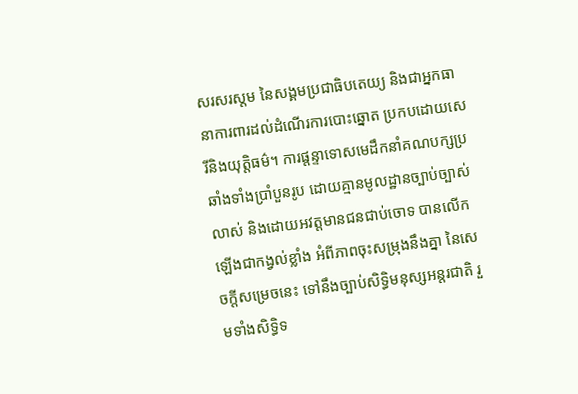សរសរស្តម នៃសង្គមប្រជាធិបតេយ្យ និងជាអ្នកធានាការពារដល់ដំណើរការបោះឆ្នោត ប្រកបដោយសេរីនិងយុត្តិធម៌។ ការផ្តន្ទាទោសមេដឹកនាំគណបក្សប្រឆាំងទាំងប្រាំបួនរូប ដោយគ្មានមូលដ្ឋានច្បាប់ច្បាស់លាស់ និងដោយអវត្តមានជនជាប់ចោទ បានលើកឡើងជាកង្វល់ខ្លាំង អំពីភាពចុះសម្រុងនឹងគ្នា នៃសេចក្តីសម្រេចនេះ ទៅនឹងច្បាប់សិទ្ធិមនុស្សអន្តរជាតិ រួមទាំងសិទ្ធិទ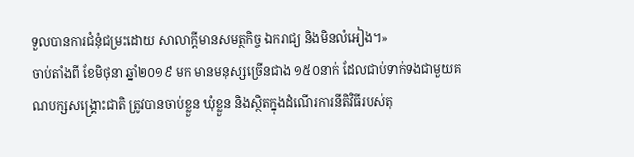ទួលបានការជំនុំជម្រះដោយ សាលាក្តីមានសមត្ថកិច្ច ឯករាជ្យ និងមិនលំអៀង។»
ចាប់តាំងពី ខែមិថុនា ឆ្នាំ២០១៩ មក មានមនុស្សច្រើនជាង ១៥០នាក់ ដែលជាប់ទាក់ទងជាមួយគណបក្សសង្គ្រោះជាតិ ត្រូវបានចាប់ខ្លួន ឃុំខ្លួន និងស្ថិតក្នុងដំណើរការនីតិវិធីរបស់តុ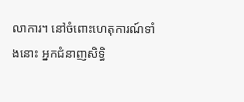លាការ។ នៅចំពោះហេតុការណ៍ទាំងនោះ អ្នកជំនាញសិទ្ធិ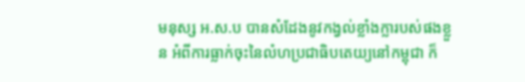មនុស្ស អ.ស.ប បានសំដែងនូវកង្វល់ខ្លាំងក្លារបស់ផងខ្លួន អំពីការធ្លាក់ចុះនៃលំហប្រជាធិបតេយ្យនៅកម្ពុជា ក៏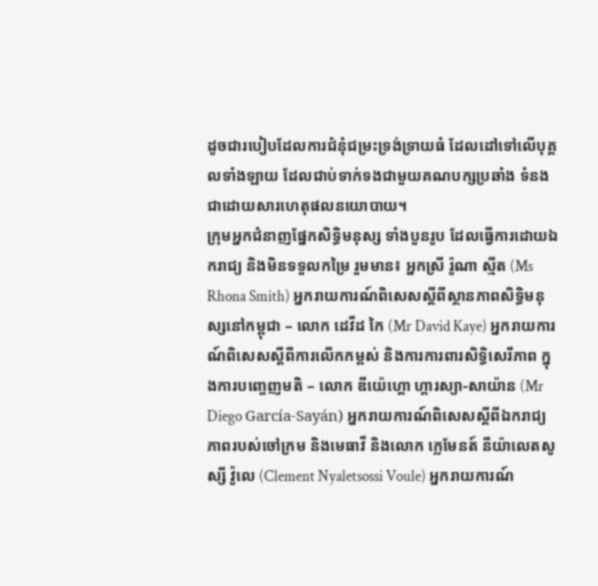ដូចជារបៀបដែលការជំនុំជម្រះទ្រង់ទ្រាយធំ ដែលដៅទៅលើបុគ្គលទាំងឡាយ ដែលជាប់ទាក់ទងជាមួយគណបក្សប្រឆាំង ទំនងជាដោយសារហេតុផលនយោបាយ។
ក្រុមអ្នកជំនាញផ្នែកសិទ្ធិមនុស្ស ទាំងបួនរូប ដែលធ្វើការដោយឯករាជ្យ និងមិនទទួលកម្រៃ រួមមាន៖ អ្នកស្រី រ៉ូណា ស្មីត (Ms Rhona Smith) អ្នករាយការណ៍ពិសេសស្តីពីស្ថានភាពសិទ្ធិមនុស្សនៅកម្ពុជា – លោក ដេវីដ កៃ (Mr David Kaye) អ្នករាយការណ៍ពិសេសស្តីពីការលើកកម្ពស់ និងការការពារសិទ្ធិសេរីភាព ក្នុងការបញ្ចេញមតិ – លោក ឌីយ៉េហ្គោ ហ្គារស្យា-សាយ៉ាន (Mr Diego García-Sayán) អ្នករាយការណ៍ពិសេសស្តីពីឯករាជ្យភាពរបស់ចៅក្រម និងមេធាវី និងលោក ក្លេមែនត៍ នីយ៉ាលេតសូស្សី វ៉ូលេ (Clement Nyaletsossi Voule) អ្នករាយការណ៍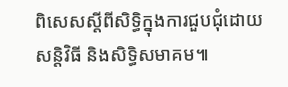ពិសេសស្តីពីសិទ្ធិក្នុងការជួបជុំដោយសន្តិវិធី និងសិទ្ធិសមាគម៕